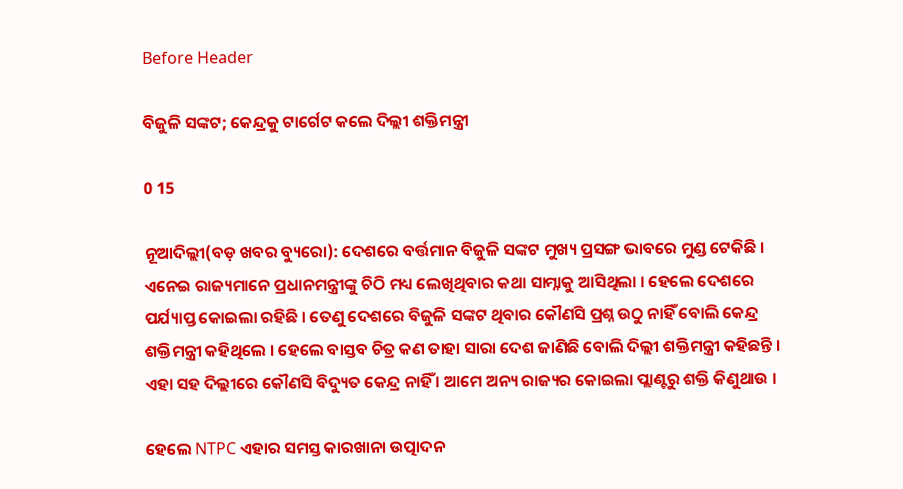Before Header

ବିଜୁଳି ସଙ୍କଟ; କେନ୍ଦ୍ରକୁ ଟାର୍ଗେଟ କଲେ ଦିଲ୍ଲୀ ଶକ୍ତିମନ୍ତ୍ରୀ

0 15

ନୂଆଦିଲ୍ଲୀ(ବଡ଼ ଖବର ବ୍ୟୁରୋ): ଦେଶରେ ବର୍ତ୍ତମାନ ବିଜୁଳି ସଙ୍କଟ ମୁଖ୍ୟ ପ୍ରସଙ୍ଗ ଭାବରେ ମୁଣ୍ଡ ଟେକିଛି । ଏନେଇ ରାଜ୍ୟମାନେ ପ୍ରଧାନମନ୍ତ୍ରୀଙ୍କୁ ଚିଠି ମଧ୍ୟ ଲେଖିଥିବାର କଥା ସାମ୍ନାକୁ ଆସିଥିଲା । ହେଲେ ଦେଶରେ ପର୍ଯ୍ୟାପ୍ତ କୋଇଲା ରହିଛି । ତେଣୁ ଦେଶରେ ବିଜୁଳି ସଙ୍କଟ ଥିବାର କୌଣସି ପ୍ରଶ୍ନ ଉଠୁ ନାହିଁ ବୋଲି କେନ୍ଦ୍ର ଶକ୍ତିମନ୍ତ୍ରୀ କହିଥିଲେ । ହେଲେ ବାସ୍ତବ ଚିତ୍ର କଣ ତାହା ସାରା ଦେଶ ଜାଣିଛି ବୋଲି ଦିଲ୍ଲୀ ଶକ୍ତିମନ୍ତ୍ରୀ କହିଛନ୍ତି । ଏହା ସହ ଦିଲ୍ଲୀରେ କୌଣସି ବିଦ୍ୟୁତ କେନ୍ଦ୍ର ନାହିଁ । ଆମେ ଅନ୍ୟ ରାଜ୍ୟର କୋଇଲା ପ୍ଲାଣ୍ଟରୁ ଶକ୍ତି କିଣୁଥାଉ ।

ହେଲେ NTPC ଏହାର ସମସ୍ତ କାରଖାନା ଉତ୍ପାଦନ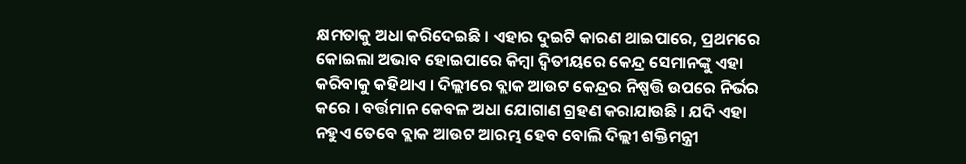କ୍ଷମତାକୁ ଅଧା କରିଦେଇଛି । ଏହାର ଦୁଇଟି କାରଣ ଥାଇପାରେ, ପ୍ରଥମରେ କୋଇଲା ଅଭାବ ହୋଇପାରେ କିମ୍ବା ଦ୍ୱିତୀୟରେ କେନ୍ଦ୍ର ସେମାନଙ୍କୁ ଏହା କରିବାକୁ କହିଥାଏ । ଦିଲ୍ଲୀରେ ବ୍ଲାକ ଆଉଟ କେନ୍ଦ୍ରର ନିଷ୍ପତ୍ତି ଉପରେ ନିର୍ଭର କରେ । ବର୍ତ୍ତମାନ କେବଳ ଅଧା ଯୋଗାଣ ଗ୍ରହଣ କରାଯାଉଛି । ଯଦି ଏହା ନହୁଏ ତେବେ ବ୍ଲାକ ଆଉଟ ଆରମ୍ଭ ହେବ ବୋଲି ଦିଲ୍ଲୀ ଶକ୍ତିମନ୍ତ୍ରୀ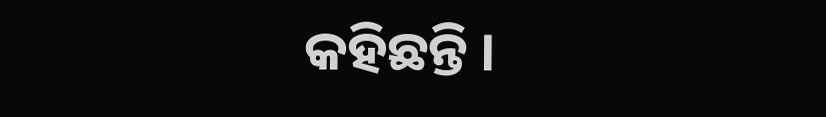କହିଛନ୍ତି ।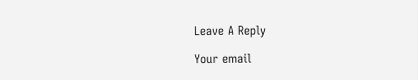Leave A Reply

Your email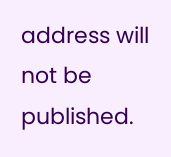address will not be published.